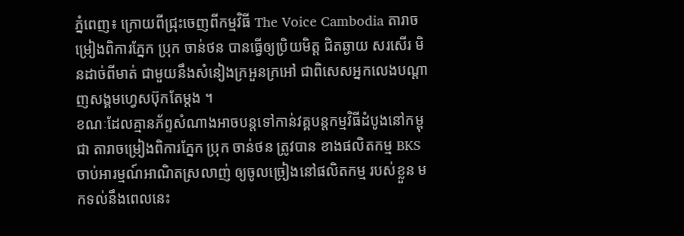ភ្នំពេញ៖ ក្រោយពីជ្រុះចេញពីកម្មវិធី The Voice Cambodia តារាចម្រៀងពិការភ្នែក ប្រុក ចាន់ថន បានធ្វើឲ្យប្រិយមិត្ត ជិតឆ្ងាយ សរសើរ មិនដាច់ពីមាត់ ជាមួយនឹងសំនៀងក្រអួនក្រអៅ ជាពិសេសអ្នកលេងបណ្តាញសង្គមហ្វេសប៊ុកតែម្តង ។
ខណៈដែលគ្មានភ័ព្ទសំណាងអាចបន្តទៅកាន់វគ្គបន្តកម្មវិធីដំបូងនៅកម្ពុជា តារាចម្រៀងពិការភ្នែក ប្រុក ចាន់ថន ត្រូវបាន ខាងផលិតកម្ម BKS ចាប់អារម្មណ៍អាណិតស្រលាញ់ ឲ្យចូលច្រៀងនៅផលិតកម្ម របស់ខ្លួន មកទល់នឹងពេលនេះ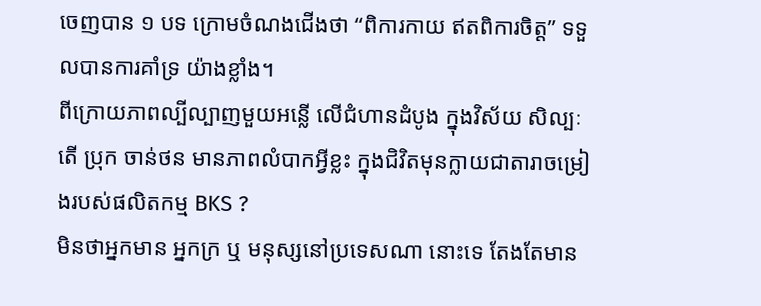ចេញបាន ១ បទ ក្រោមចំណងជើងថា “ពិការកាយ ឥតពិការចិត្ត” ទទួលបានការគាំទ្រ យ៉ាងខ្លាំង។
ពីក្រោយភាពល្បីល្បាញមួយអន្លើ លើជំហានដំបូង ក្នុងវិស័យ សិល្បៈ តើ ប្រុក ចាន់ថន មានភាពលំបាកអ្វីខ្លះ ក្នុងជិវិតមុនក្លាយជាតារាចម្រៀងរបស់ផលិតកម្ម BKS ?
មិនថាអ្នកមាន អ្នកក្រ ឬ មនុស្សនៅប្រទេសណា នោះទេ តែងតែមាន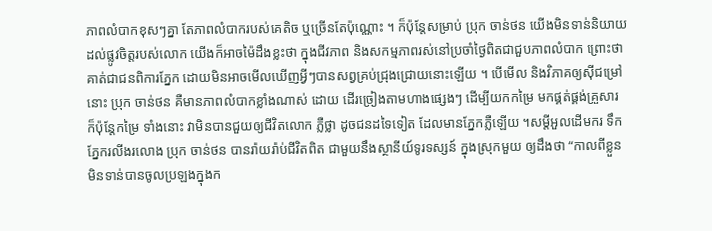ភាពលំបាកខុសៗគ្នា តែភាពលំបាករបស់គេតិច ឬច្រើនតែប៉ុណ្ណោះ ។ ក៏ប៉ុន្តែសម្រាប់ ប្រុក ចាន់ថន យើងមិនទាន់និយាយដល់ផ្លូវចិត្តរបស់លោក យើងក៏អាចម៉ៃដឹងខ្លះថា ក្នុងជីវភាព និងសកម្មភាពរស់នៅប្រចាំថ្ងៃពិតជាជួបភាពលំបាក ព្រោះថាគាត់ជាជនពិការភ្នែក ដោយមិនអាចមើលឃើញអ្វីៗបានសព្វគ្រប់ជ្រុងជ្រោយនោះឡើយ ។ បើមើល និងវិភាគឲ្យស៊ីជម្រៅ នោះ ប្រុក ចាន់ថន គឺមានភាពលំបាកខ្លាំងណាស់ ដោយ ដើរច្រៀងតាមហាងផ្សេងៗ ដើម្បីយកកម្រៃ មកផ្គត់ផ្គង់គ្រួសារ ក៏ប៉ុន្តែកម្រៃ ទាំងនោះ វាមិនបានជួយឲ្យជីវិតលោក ភ្លឺថ្លា ដូចជនដទៃទៀត ដែលមានភ្នែកភ្លឺឡើយ ។សម្តីអួលដើមករ ទឹកភ្នែករលីងរលោង ប្រុក ចាន់ថន បានរ៉ាយរ៉ាប់ជីវិតពិត ជាមួយនឹងស្ថានីយ៍ទូរទស្សន៍ ក្នុងស្រុកមួយ ឲ្យដឹងថា “កាលពីខ្លួនមិនទាន់បានចូលប្រឡងក្នុងក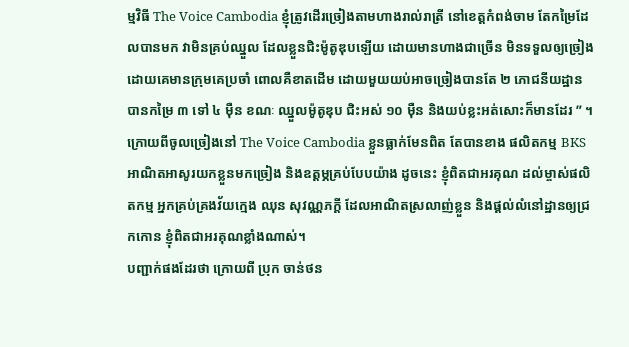ម្មវិធី The Voice Cambodia ខ្ញុំត្រូវដើរច្រៀងតាមហាងរាល់រាត្រី នៅខេត្តកំពង់ចាម តែកម្រៃដែលបានមក វាមិនគ្រប់ឈ្នួល ដែលខ្លួនជិះម៉ូតូឌុបឡើយ ដោយមានហាងជាច្រើន មិនទទួលឲ្យច្រៀង ដោយគេមានក្រុមគេប្រចាំ ពោលគឺខាតដើម ដោយមួយយប់អាចច្រៀងបានតែ ២ ភោជនីយដ្ឋាន បានកម្រៃ ៣ ទៅ ៤ ម៉ឺន ខណៈ ឈ្នួលម៉ូតូឌុប ជិះអស់ ១០ ម៉ឺន និងយប់ខ្លះអត់សោះក៏មានដែរ ” ។ ក្រោយពីចូលច្រៀងនៅ The Voice Cambodia ខ្លួនធ្លាក់មែនពិត តែបានខាង ផលិតកម្ម BKS អាណិតអាសូរយកខ្លួនមកច្រៀង និងឧត្តម្ភគ្រប់បែបយ៉ាង ដូចនេះ ខ្ញុំពិតជាអរគុណ ដល់ម្ចាស់ផលិតកម្ម អ្នកគ្រប់គ្រងវ័យក្មេង ឈុន សុវណ្ណភក្ដី ដែលអាណិតស្រលាញ់ខ្លួន និងផ្តល់លំនៅដ្ឋានឲ្យជ្រកកោន ខ្ញុំពិតជាអរគុណខ្លាំងណាស់។
បញ្ជាក់ផងដែរថា ក្រោយពី ប្រុក ចាន់ថន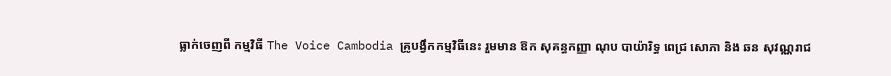ធ្លាក់ចេញពី កម្មវិធី The Voice Cambodia គ្រូបង្វឹកកម្មវិធីនេះ រួមមាន ឱក សុគន្ធកញ្ញា ណុប បាយ៉ារិទ្ធ ពេជ្រ សោភា និង ឆន សុវណ្ណរាជ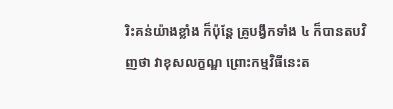រិះគន់យ៉ាងខ្លាំង ក៏ប៉ុន្តែ គ្រូបង្វឹកទាំង ៤ ក៏បានតបវិញថា វាខុសលក្ខណ្ឌ ព្រោះកម្មវិធីនេះត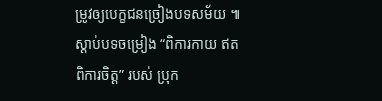ម្រូវឲ្យបេក្ខជនច្រៀងបទសម័យ ៕
ស្តាប់បទចម្រៀង “ពិការកាយ ឥតពិការចិត្ត” របស់ ប្រុក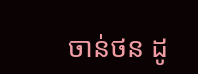ចាន់ថន ដូ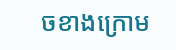ចខាងក្រោម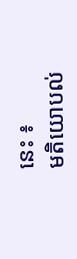នេះ ៖
មតិយោបល់